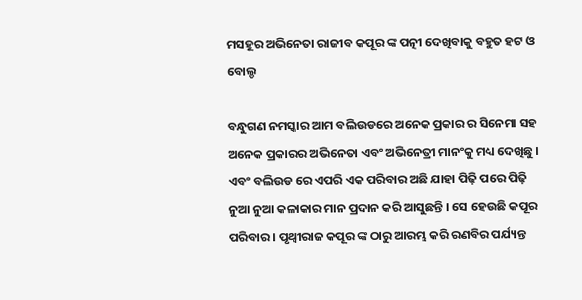ମସହୂର ଅଭିନେତା ରାଜୀବ କପୂର ଙ୍କ ପତ୍ନୀ ଦେଖିବାକୁ ବହୁତ ହଟ ଓ ବୋଲ୍ଡ

ବନ୍ଧୁଗଣ ନମସ୍କାର ଆମ ବଲିଉଡରେ ଅନେକ ପ୍ରକାର ର ସିନେମା ସହ ଅନେକ ପ୍ରକାରର ଅଭିନେତା ଏବଂ ଅଭିନେତ୍ରୀ ମାନଂକୁ ମଧ୍ୟ ଦେଖିଛୁ । ଏବଂ ବଲିଉଡ ରେ ଏପରି ଏକ ପରିବାର ଅଛି ଯାହା ପିଢ଼ି ପରେ ପିଢ଼ି ନୁଆ ନୁଆ କଳାକାର ମାନ ପ୍ରଦାନ କରି ଆସୁଛନ୍ତି । ସେ ହେଉଛି କପୂର ପରିବାର । ପୃଥ୍ୱୀରାଜ କପୂର ଙ୍କ ଠାରୁ ଆରମ୍ଭ କରି ରଣବିର ପର୍ଯ୍ୟନ୍ତ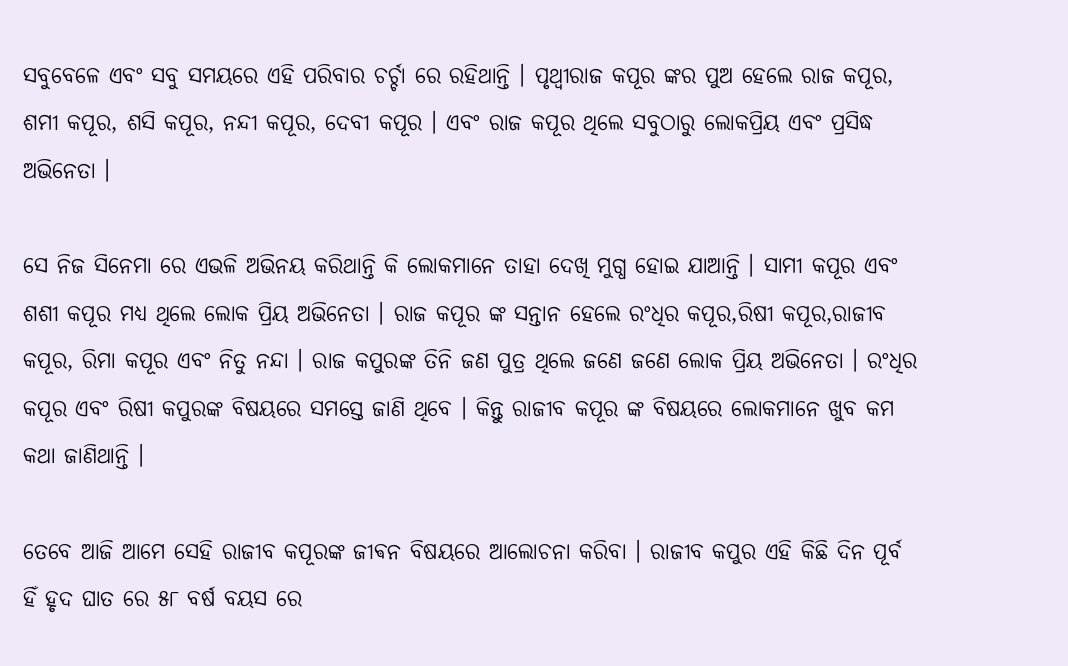ସବୁବେଳେ ଏବଂ ସବୁ ସମୟରେ ଏହି ପରିବାର ଚର୍ଚ୍ଚା ରେ ରହିଥାନ୍ତି । ପୃଥ୍ୱୀରାଜ କପୂର ଙ୍କର ପୁଅ ହେଲେ ରାଜ କପୂର, ଶମୀ କପୂର, ଶସି କପୂର, ନନ୍ଦୀ କପୂର, ଦେବୀ କପୂର । ଏବଂ ରାଜ କପୂର ଥିଲେ ସବୁଠାରୁ ଲୋକପ୍ରିୟ ଏବଂ ପ୍ରସିଦ୍ଧ ଅଭିନେତା ।

ସେ ନିଜ ସିନେମା ରେ ଏଭଳି ଅଭିନୟ କରିଥାନ୍ତି କି ଲୋକମାନେ ତାହା ଦେଖି ମୁଗ୍ଧ ହୋଇ ଯାଆନ୍ତି । ସାମୀ କପୂର ଏବଂ ଶଶୀ କପୂର ମଧ୍ୟ ଥିଲେ ଲୋକ ପ୍ରିୟ ଅଭିନେତା । ରାଜ କପୂର ଙ୍କ ସନ୍ତାନ ହେଲେ ରଂଧିର କପୂର,ରିଷୀ କପୂର,ରାଜୀବ କପୂର, ରିମା କପୂର ଏବଂ ନିତୁ ନନ୍ଦା । ରାଜ କପୁରଙ୍କ ତିନି ଜଣ ପୁତ୍ର ଥିଲେ ଜଣେ ଜଣେ ଲୋକ ପ୍ରିୟ ଅଭିନେତା । ରଂଧିର କପୂର ଏବଂ ରିଷୀ କପୁରଙ୍କ ବିଷୟରେ ସମସ୍ତେ ଜାଣି ଥିବେ । କିନ୍ତୁ ରାଜୀବ କପୂର ଙ୍କ ବିଷୟରେ ଲୋକମାନେ ଖୁବ କମ କଥା ଜାଣିଥାନ୍ତି ।

ତେବେ ଆଜି ଆମେ ସେହି ରାଜୀବ କପୂରଙ୍କ ଜୀଵନ ବିଷୟରେ ଆଲୋଚନା କରିବା । ରାଜୀବ କପୁର ଏହି କିଛି ଦିନ ପୂର୍ବ ହିଁ ହୃଦ ଘାତ ରେ ୫୮ ବର୍ଷ ବୟସ ରେ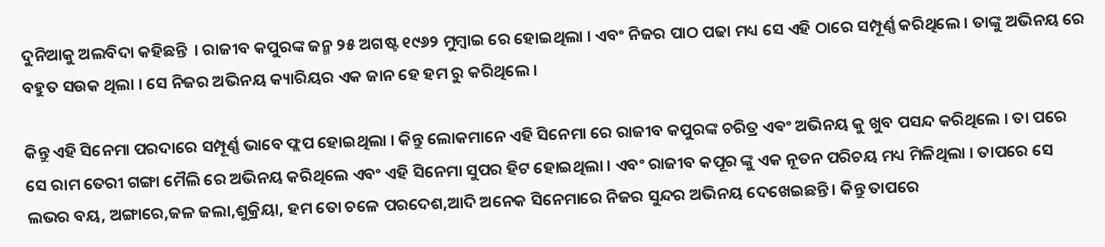ଦୁନିଆକୁ ଅଲବିଦା କହିଛନ୍ତି  । ରାଜୀବ କପୁରଙ୍କ ଜନ୍ମ ୨୫ ଅଗଷ୍ଟ ୧୯୬୨ ମୁମ୍ବାଇ ରେ ହୋଇଥିଲା । ଏବଂ ନିଜର ପାଠ ପଢା ମଧ୍ୟ ସେ ଏହି ଠାରେ ସମ୍ପୂର୍ଣ୍ଣ କରିଥିଲେ । ତାଙ୍କୁ ଅଭିନୟ ରେ ବହୁତ ସଉକ ଥିଲା । ସେ ନିଜର ଅଭିନୟ କ୍ୟାରିୟର ଏକ ଜାନ ହେ ହମ ରୁ କରିଥିଲେ ।

କିନ୍ତୁ ଏହି ସିନେମା ପରଦାରେ ସମ୍ପୂର୍ଣ୍ଣ ଭାବେ ଫ୍ଲପ ହୋଇଥିଲା । କିନ୍ତୁ ଲୋକମାନେ ଏହି ସିନେମା ରେ ରାଜୀବ କପୁରଙ୍କ ଚରିତ୍ର ଏଵଂ ଅଭିନୟ କୁ ଖୁବ ପସନ୍ଦ କରିଥିଲେ । ତା ପରେ ସେ ରାମ ତେରୀ ଗଙ୍ଗା ମୈଲି ରେ ଅଭିନୟ କରିଥିଲେ ଏବଂ ଏହି ସିନେମା ସୁପର ହିଟ ହୋଇଥିଲା । ଏବଂ ରାଜୀବ କପୂର ଙ୍କୁ ଏକ ନୂତନ ପରିଚୟ ମଧ୍ୟ ମିଳିଥିଲା । ତାପରେ ସେ ଲଭର ବୟ, ଅଙ୍ଗାରେ,ଜଳ ଜଲା,ଶୁକ୍ରିୟା, ହମ ତୋ ଚଳେ ପରଦେଶ,ଆଦି ଅନେକ ସିନେମାରେ ନିଜର ସୁନ୍ଦର ଅଭିନୟ ଦେଖେଇଛନ୍ତି । କିନ୍ତୁ ତାପରେ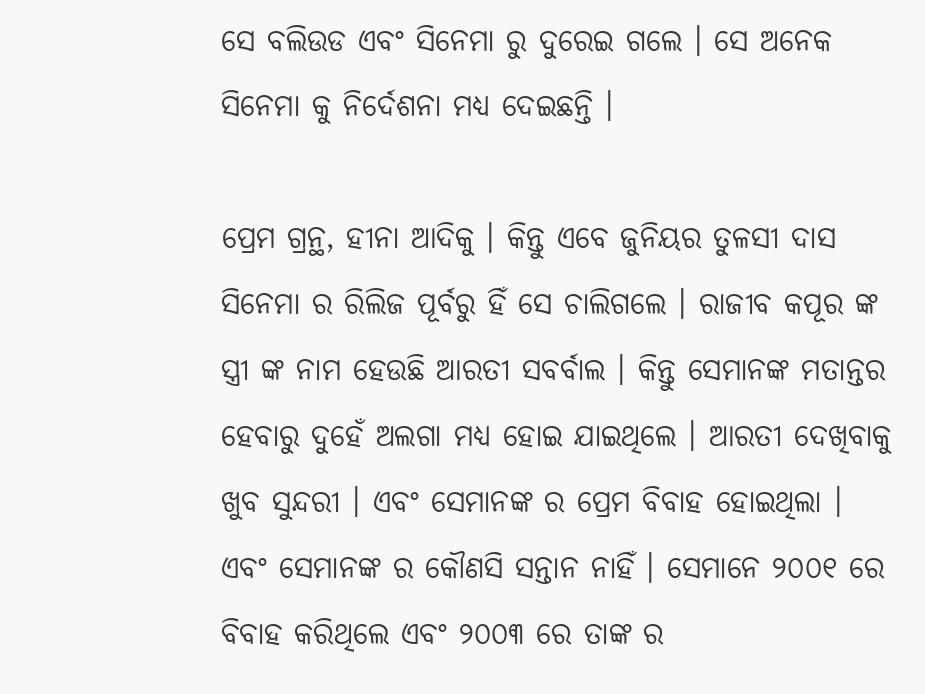ସେ ବଲିଉଡ ଏବଂ ସିନେମା ରୁ ଦୁରେଇ ଗଲେ । ସେ ଅନେକ ସିନେମା କୁ ନିର୍ଦେଶନା ମଧ୍ୟ ଦେଇଛନ୍ତି ।

ପ୍ରେମ ଗ୍ରନ୍ଥ, ହୀନା ଆଦିକୁ । କିନ୍ତୁ ଏବେ ଜୁନିୟର ତୁଳସୀ ଦାସ ସିନେମା ର ରିଲିଜ ପୂର୍ବରୁ ହିଁ ସେ ଚାଲିଗଲେ । ରାଜୀବ କପୂର ଙ୍କ ସ୍ତ୍ରୀ ଙ୍କ ନାମ ହେଉଛି ଆରତୀ ସବର୍ବାଲ । କିନ୍ତୁ ସେମାନଙ୍କ ମତାନ୍ତର ହେବାରୁ ଦୁହେଁ ଅଲଗା ମଧ୍ୟ ହୋଇ ଯାଇଥିଲେ । ଆରତୀ ଦେଖିବାକୁ ଖୁବ ସୁନ୍ଦରୀ । ଏବଂ ସେମାନଙ୍କ ର ପ୍ରେମ ବିବାହ ହୋଇଥିଲା । ଏବଂ ସେମାନଙ୍କ ର କୌଣସି ସନ୍ତାନ ନାହିଁ । ସେମାନେ ୨୦୦୧ ରେ ବିବାହ କରିଥିଲେ ଏବଂ ୨୦୦୩ ରେ ତାଙ୍କ ର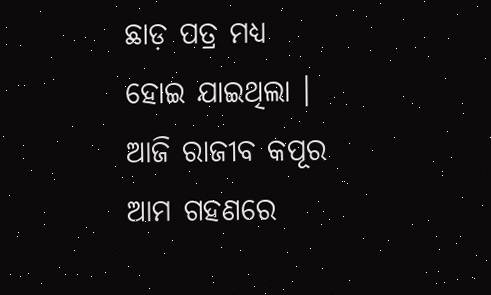ଛାଡ଼ ପତ୍ର ମଧ୍ୟ ହୋଇ ଯାଇଥିଲା । ଆଜି ରାଜୀବ କପୂର ଆମ ଗହଣରେ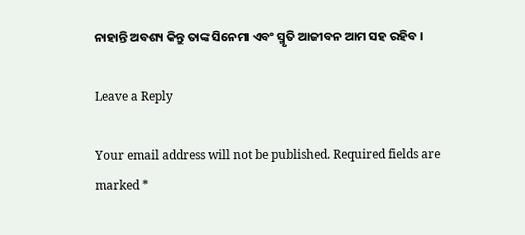ନାହାନ୍ତି ଅବଶ୍ୟ କିନ୍ତୁ ତାଙ୍କ ସିନେମା ଏବଂ ସ୍ମୃତି ଆଜୀବନ ଆମ ସହ ରହିବ ।

Leave a Reply

Your email address will not be published. Required fields are marked *